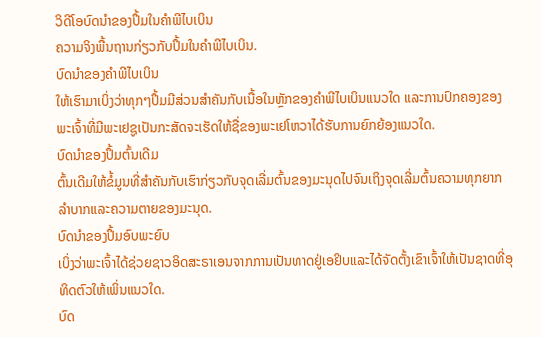ວິດີໂອບົດນຳຂອງປຶ້ມໃນຄຳພີໄບເບິນ
ຄວາມຈິງພື້ນຖານກ່ຽວກັບປຶ້ມໃນຄຳພີໄບເບິນ.
ບົດນຳຂອງຄຳພີໄບເບິນ
ໃຫ້ເຮົາມາເບິ່ງວ່າທຸກໆປຶ້ມມີສ່ວນສຳຄັນກັບເນື້ອໃນຫຼັກຂອງຄຳພີໄບເບິນແນວໃດ ແລະການປົກຄອງຂອງພະເຈົ້າທີ່ມີພະເຢຊູເປັນກະສັດຈະເຮັດໃຫ້ຊື່ຂອງພະເຢໂຫວາໄດ້ຮັບການຍົກຍ້ອງແນວໃດ.
ບົດນຳຂອງປຶ້ມຕົ້ນເດີມ
ຕົ້ນເດີມໃຫ້ຂໍ້ມູນທີ່ສຳຄັນກັບເຮົາກ່ຽວກັບຈຸດເລີ່ມຕົ້ນຂອງມະນຸດໄປຈົນເຖິງຈຸດເລີ່ມຕົ້ນຄວາມທຸກຍາກລຳບາກແລະຄວາມຕາຍຂອງມະນຸດ.
ບົດນຳຂອງປຶ້ມອົບພະຍົບ
ເບິ່ງວ່າພະເຈົ້າໄດ້ຊ່ວຍຊາວອິດສະຣາເອນຈາກການເປັນທາດຢູ່ເອຢິບແລະໄດ້ຈັດຕັ້ງເຂົາເຈົ້າໃຫ້ເປັນຊາດທີ່ອຸທິດຕົວໃຫ້ເພິ່ນແນວໃດ.
ບົດ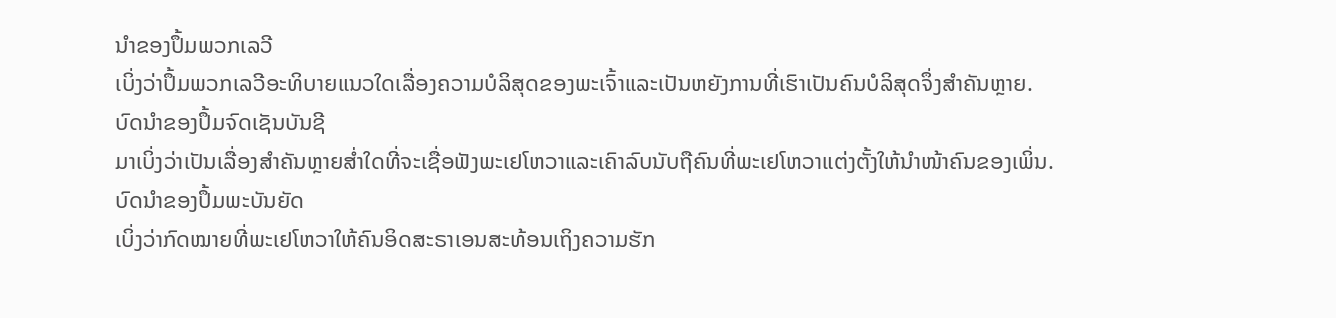ນຳຂອງປຶ້ມພວກເລວີ
ເບິ່ງວ່າປຶ້ມພວກເລວີອະທິບາຍແນວໃດເລື່ອງຄວາມບໍລິສຸດຂອງພະເຈົ້າແລະເປັນຫຍັງການທີ່ເຮົາເປັນຄົນບໍລິສຸດຈຶ່ງສຳຄັນຫຼາຍ.
ບົດນຳຂອງປຶ້ມຈົດເຊັນບັນຊີ
ມາເບິ່ງວ່າເປັນເລື່ອງສຳຄັນຫຼາຍສ່ຳໃດທີ່ຈະເຊື່ອຟັງພະເຢໂຫວາແລະເຄົາລົບນັບຖືຄົນທີ່ພະເຢໂຫວາແຕ່ງຕັ້ງໃຫ້ນຳໜ້າຄົນຂອງເພິ່ນ.
ບົດນຳຂອງປຶ້ມພະບັນຍັດ
ເບິ່ງວ່າກົດໝາຍທີ່ພະເຢໂຫວາໃຫ້ຄົນອິດສະຣາເອນສະທ້ອນເຖິງຄວາມຮັກ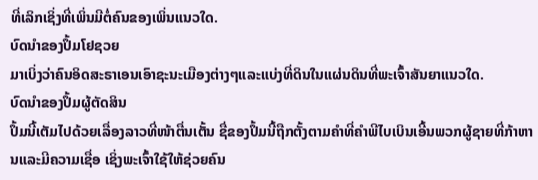ທີ່ເລິກເຊິ່ງທີ່ເພິ່ນມີຕໍ່ຄົນຂອງເພິ່ນແນວໃດ.
ບົດນຳຂອງປຶ້ມໂຢຊວຍ
ມາເບິ່ງວ່າຄົນອິດສະຣາເອນເອົາຊະນະເມືອງຕ່າງໆແລະແບ່ງທີ່ດິນໃນແຜ່ນດິນທີ່ພະເຈົ້າສັນຍາແນວໃດ.
ບົດນຳຂອງປຶ້ມຜູ້ຕັດສິນ
ປຶ້ມນີ້ເຕັມໄປດ້ວຍເລື່ອງລາວທີ່ໜ້າຕື່ນເຕັ້ນ ຊື່ຂອງປຶ້ມນີ້ຖືກຕັ້ງຕາມຄຳທີ່ຄຳພີໄບເບິນເອີ້ນພວກຜູ້ຊາຍທີ່ກ້າຫານແລະມີຄວາມເຊື່ອ ເຊິ່ງພະເຈົ້າໃຊ້ໃຫ້ຊ່ວຍຄົນ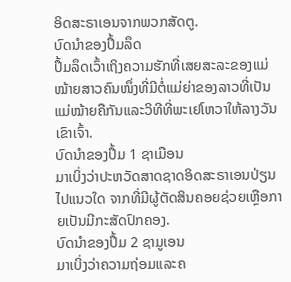ອິດສະຣາເອນຈາກພວກສັດຕູ.
ບົດນຳຂອງປຶ້ມລຶດ
ປຶ້ມລຶດເວົ້າເຖິງຄວາມຮັກທີ່ເສຍສະລະຂອງແມ່ໝ້າຍສາວຄົນໜຶ່ງທີ່ມີຕໍ່ແມ່ຍ່າຂອງລາວທີ່ເປັນແມ່ໝ້າຍຄືກັນແລະວິທີທີ່ພະເຢໂຫວາໃຫ້ລາງວັນເຂົາເຈົ້າ.
ບົດນຳຂອງປຶ້ມ 1 ຊາເມືອນ
ມາເບິ່ງວ່າປະຫວັດສາດຊາດອິດສະຣາເອນປ່ຽນໄປແນວໃດ ຈາກທີ່ມີຜູ້ຕັດສິນຄອຍຊ່ວຍເຫຼືອກາຍເປັນມີກະສັດປົກຄອງ.
ບົດນຳຂອງປຶ້ມ 2 ຊາມູເອນ
ມາເບິ່ງວ່າຄວາມຖ່ອມແລະຄ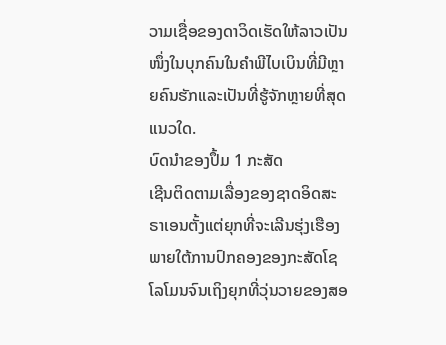ວາມເຊື່ອຂອງດາວິດເຮັດໃຫ້ລາວເປັນໜຶ່ງໃນບຸກຄົນໃນຄຳພີໄບເບິນທີ່ມີຫຼາຍຄົນຮັກແລະເປັນທີ່ຮູ້ຈັກຫຼາຍທີ່ສຸດແນວໃດ.
ບົດນຳຂອງປຶ້ມ 1 ກະສັດ
ເຊີນຕິດຕາມເລື່ອງຂອງຊາດອິດສະຣາເອນຕັ້ງແຕ່ຍຸກທີ່ຈະເລີນຮຸ່ງເຮືອງພາຍໃຕ້ການປົກຄອງຂອງກະສັດໂຊໂລໂມນຈົນເຖິງຍຸກທີ່ວຸ່ນວາຍຂອງສອ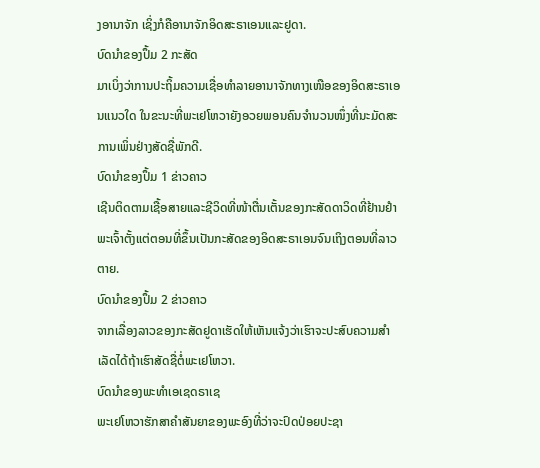ງອານາຈັກ ເຊິ່ງກໍຄືອານາຈັກອິດສະຣາເອນແລະຢູດາ.
ບົດນຳຂອງປຶ້ມ 2 ກະສັດ
ມາເບິ່ງວ່າການປະຖິ້ມຄວາມເຊື່ອທຳລາຍອານາຈັກທາງເໜືອຂອງອິດສະຣາເອນແນວໃດ ໃນຂະນະທີ່ພະເຢໂຫວາຍັງອວຍພອນຄົນຈຳນວນໜຶ່ງທີ່ນະມັດສະການເພິ່ນຢ່າງສັດຊື່ພັກດີ.
ບົດນຳຂອງປຶ້ມ 1 ຂ່າວຄາວ
ເຊີນຕິດຕາມເຊື້ອສາຍແລະຊີວິດທີ່ໜ້າຕື່ນເຕັ້ນຂອງກະສັດດາວິດທີ່ຢ້ານຢຳພະເຈົ້າຕັ້ງແຕ່ຕອນທີ່ຂຶ້ນເປັນກະສັດຂອງອິດສະຣາເອນຈົນເຖິງຕອນທີ່ລາວຕາຍ.
ບົດນຳຂອງປຶ້ມ 2 ຂ່າວຄາວ
ຈາກເລື່ອງລາວຂອງກະສັດຢູດາເຮັດໃຫ້ເຫັນແຈ້ງວ່າເຮົາຈະປະສົບຄວາມສຳເລັດໄດ້ຖ້າເຮົາສັດຊື່ຕໍ່ພະເຢໂຫວາ.
ບົດນຳຂອງພະທຳເອເຊດຣາເຊ
ພະເຢໂຫວາຮັກສາຄຳສັນຍາຂອງພະອົງທີ່ວ່າຈະປົດປ່ອຍປະຊາ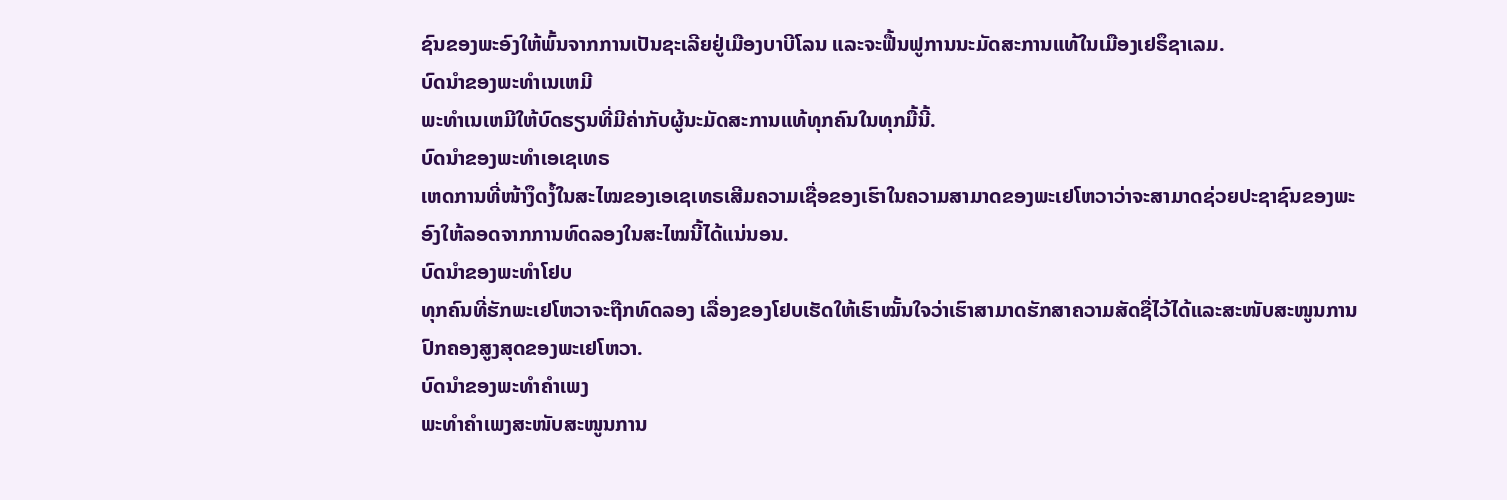ຊົນຂອງພະອົງໃຫ້ພົ້ນຈາກການເປັນຊະເລີຍຢູ່ເມືອງບາບີໂລນ ແລະຈະຟື້ນຟູການນະມັດສະການແທ້ໃນເມືອງເຢຣຶຊາເລມ.
ບົດນຳຂອງພະທຳເນເຫມີ
ພະທຳເນເຫມີໃຫ້ບົດຮຽນທີ່ມີຄ່າກັບຜູ້ນະມັດສະການແທ້ທຸກຄົນໃນທຸກມື້ນີ້.
ບົດນຳຂອງພະທຳເອເຊເທຣ
ເຫດການທີ່ໜ້າງຶດງໍ້ໃນສະໄໝຂອງເອເຊເທຣເສີມຄວາມເຊື່ອຂອງເຮົາໃນຄວາມສາມາດຂອງພະເຢໂຫວາວ່າຈະສາມາດຊ່ວຍປະຊາຊົນຂອງພະອົງໃຫ້ລອດຈາກການທົດລອງໃນສະໄໝນີ້ໄດ້ແນ່ນອນ.
ບົດນຳຂອງພະທຳໂຢບ
ທຸກຄົນທີ່ຮັກພະເຢໂຫວາຈະຖືກທົດລອງ ເລື່ອງຂອງໂຢບເຮັດໃຫ້ເຮົາໝັ້ນໃຈວ່າເຮົາສາມາດຮັກສາຄວາມສັດຊື່ໄວ້ໄດ້ແລະສະໜັບສະໜູນການປົກຄອງສູງສຸດຂອງພະເຢໂຫວາ.
ບົດນຳຂອງພະທຳຄຳເພງ
ພະທຳຄຳເພງສະໜັບສະໜູນການ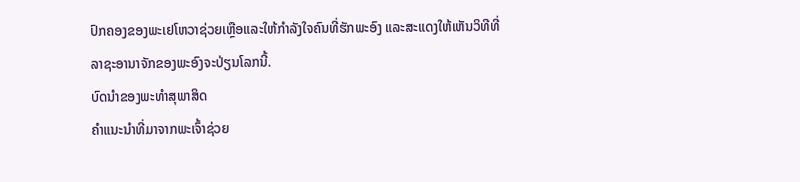ປົກຄອງຂອງພະເຢໂຫວາຊ່ວຍເຫຼືອແລະໃຫ້ກຳລັງໃຈຄົນທີ່ຮັກພະອົງ ແລະສະແດງໃຫ້ເຫັນວິທີທີ່ລາຊະອານາຈັກຂອງພະອົງຈະປ່ຽນໂລກນີ້.
ບົດນຳຂອງພະທຳສຸພາສິດ
ຄຳແນະນຳທີ່ມາຈາກພະເຈົ້າຊ່ວຍ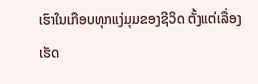ເຮົາໃນເກືອບທຸກແງ່ມຸມຂອງຊີວິດ ຕັ້ງແຕ່ເລື່ອງເຮັດ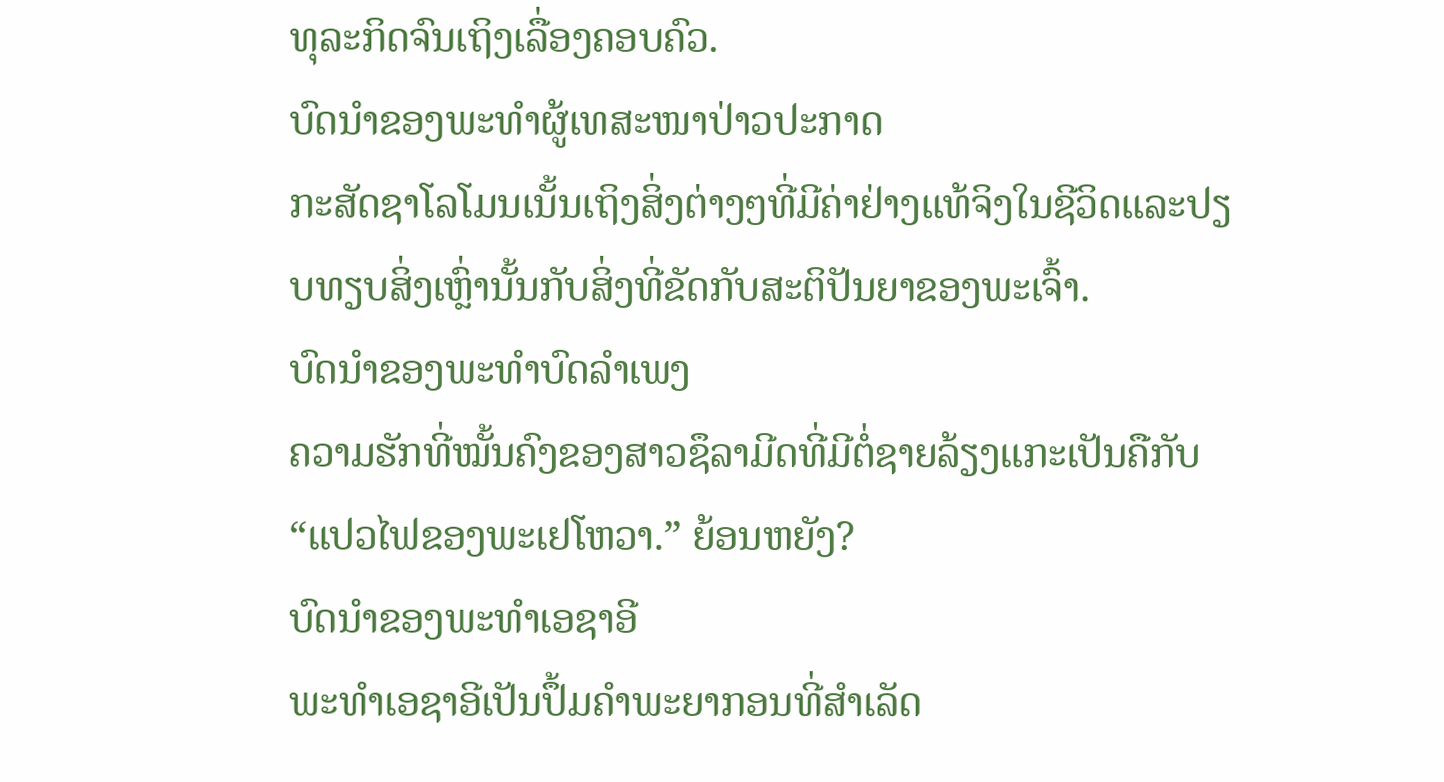ທຸລະກິດຈົນເຖິງເລື່ອງຄອບຄົວ.
ບົດນຳຂອງພະທຳຜູ້ເທສະໜາປ່າວປະກາດ
ກະສັດຊາໂລໂມນເນັ້ນເຖິງສິ່ງຕ່າງໆທີ່ມີຄ່າຢ່າງແທ້ຈິງໃນຊີວິດແລະປຽບທຽບສິ່ງເຫຼົ່ານັ້ນກັບສິ່ງທີ່ຂັດກັບສະຕິປັນຍາຂອງພະເຈົ້າ.
ບົດນຳຂອງພະທຳບົດລຳເພງ
ຄວາມຮັກທີ່ໝັ້ນຄົງຂອງສາວຊຶລາມີດທີ່ມີຕໍ່ຊາຍລ້ຽງແກະເປັນຄືກັບ “ແປວໄຟຂອງພະເຢໂຫວາ.” ຍ້ອນຫຍັງ?
ບົດນຳຂອງພະທຳເອຊາອີ
ພະທຳເອຊາອີເປັນປຶ້ມຄຳພະຍາກອນທີ່ສຳເລັດ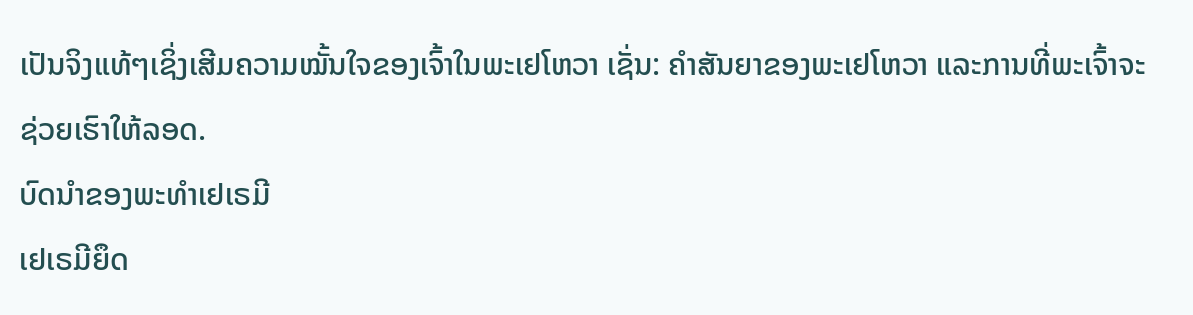ເປັນຈິງແທ້ໆເຊິ່ງເສີມຄວາມໝັ້ນໃຈຂອງເຈົ້າໃນພະເຢໂຫວາ ເຊັ່ນ: ຄຳສັນຍາຂອງພະເຢໂຫວາ ແລະການທີ່ພະເຈົ້າຈະຊ່ວຍເຮົາໃຫ້ລອດ.
ບົດນຳຂອງພະທຳເຢເຣມີ
ເຢເຣມີຍຶດ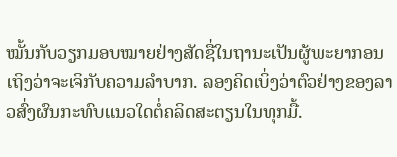ໝັ້ນກັບວຽກມອບໝາຍຢ່າງສັດຊື່ໃນຖານະເປັນຜູ້ພະຍາກອນເຖິງວ່າຈະເຈິກັບຄວາມລຳບາກ. ລອງຄິດເບິ່ງວ່າຕົວຢ່າງຂອງລາວສົ່ງຜົນກະທົບແນວໃດຕໍ່ຄລິດສະຕຽນໃນທຸກມື້.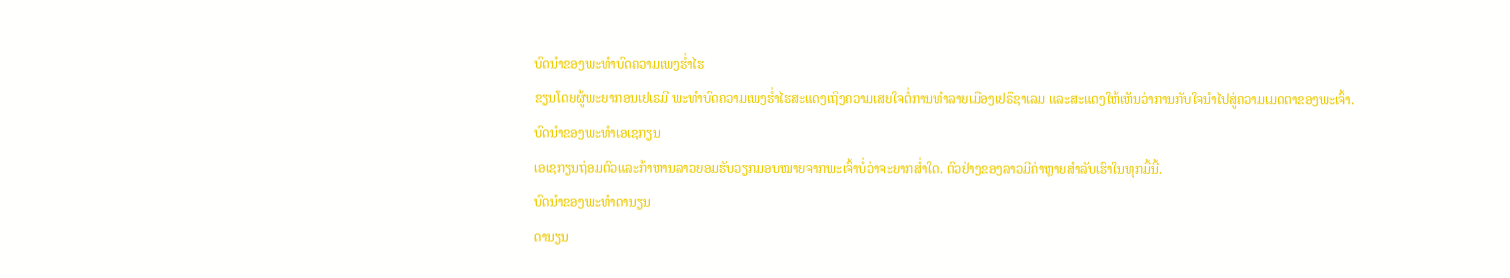ບົດນຳຂອງພະທຳບົດຄວາມເພງຮ່ຳໄຮ
ຂຽນໂດຍຜູ້ພະຍາກອນເຢເຣມີ ພະທຳບົດຄວາມເພງຮ່ຳໄຮສະແດງເຖິງຄວາມເສຍໃຈຕໍ່ການທຳລາຍເມືອງເຢຣຶຊາເລມ ແລະສະແດງໃຫ້ເຫັນວ່າການກັບໃຈນຳໄປສູ່ຄວາມເມດຕາຂອງພະເຈົ້າ.
ບົດນຳຂອງພະທຳເອເຊກຽນ
ເອເຊກຽນຖ່ອມຕົວແລະກ້າຫານລາວຍອມຮັບວຽກມອບໝາຍຈາກພະເຈົ້າບໍ່ວ່າຈະຍາກສ່ຳໃດ. ຕົວຢ່າງຂອງລາວມີຄ່າຫຼາຍສຳລັບເຮົາໃນທຸກມື້ນີ້.
ບົດນຳຂອງພະທຳດານຽນ
ດານຽນ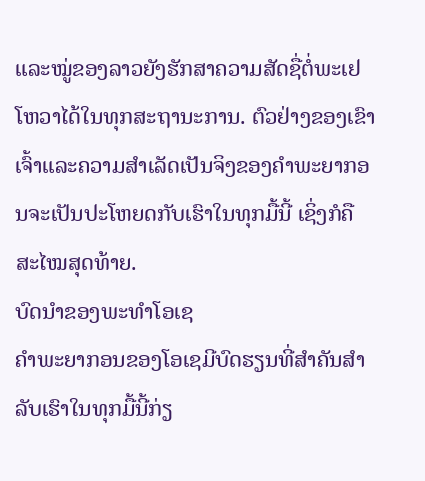ແລະໝູ່ຂອງລາວຍັງຮັກສາຄວາມສັດຊື່ຕໍ່ພະເຢໂຫວາໄດ້ໃນທຸກສະຖານະການ. ຕົວຢ່າງຂອງເຂົາເຈົ້າແລະຄວາມສຳເລັດເປັນຈິງຂອງຄຳພະຍາກອນຈະເປັນປະໂຫຍດກັບເຮົາໃນທຸກມື້ນີ້ ເຊິ່ງກໍຄືສະໄໝສຸດທ້າຍ.
ບົດນຳຂອງພະທຳໂອເຊ
ຄຳພະຍາກອນຂອງໂອເຊມີບົດຮຽນທີ່ສຳຄັນສຳລັບເຮົາໃນທຸກມື້ນີ້ກ່ຽ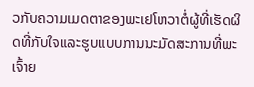ວກັບຄວາມເມດຕາຂອງພະເຢໂຫວາຕໍ່ຜູ້ທີ່ເຮັດຜິດທີ່ກັບໃຈແລະຮູບແບບການນະມັດສະການທີ່ພະເຈົ້າຍ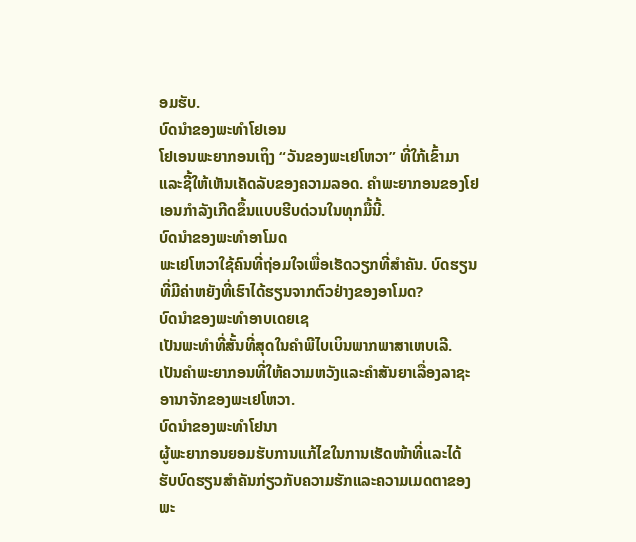ອມຮັບ.
ບົດນຳຂອງພະທຳໂຢເອນ
ໂຢເອນພະຍາກອນເຖິງ “ວັນຂອງພະເຢໂຫວາ” ທີ່ໃກ້ເຂົ້າມາ ແລະຊີ້ໃຫ້ເຫັນເຄັດລັບຂອງຄວາມລອດ. ຄຳພະຍາກອນຂອງໂຢເອນກຳລັງເກີດຂຶ້ນແບບຮີບດ່ວນໃນທຸກມື້ນີ້.
ບົດນຳຂອງພະທຳອາໂມດ
ພະເຢໂຫວາໃຊ້ຄົນທີ່ຖ່ອມໃຈເພື່ອເຮັດວຽກທີ່ສຳຄັນ. ບົດຮຽນທີ່ມີຄ່າຫຍັງທີ່ເຮົາໄດ້ຮຽນຈາກຕົວຢ່າງຂອງອາໂມດ?
ບົດນຳຂອງພະທຳອາບເດຍເຊ
ເປັນພະທຳທີ່ສັ້ນທີ່ສຸດໃນຄຳພີໄບເບິນພາກພາສາເຫບເລີ. ເປັນຄຳພະຍາກອນທີ່ໃຫ້ຄວາມຫວັງແລະຄຳສັນຍາເລື່ອງລາຊະອານາຈັກຂອງພະເຢໂຫວາ.
ບົດນຳຂອງພະທຳໂຢນາ
ຜູ້ພະຍາກອນຍອມຮັບການແກ້ໄຂໃນການເຮັດໜ້າທີ່ແລະໄດ້ຮັບບົດຮຽນສຳຄັນກ່ຽວກັບຄວາມຮັກແລະຄວາມເມດຕາຂອງພະ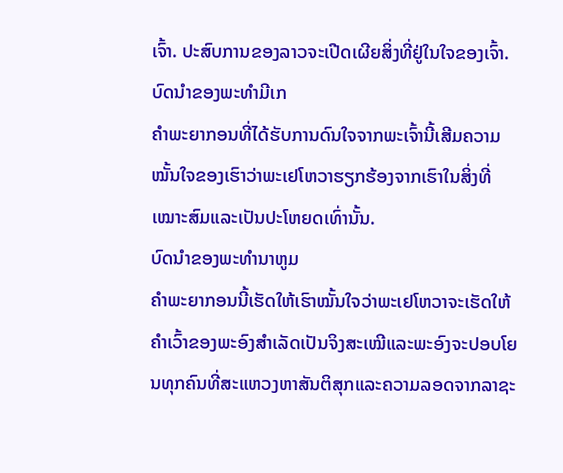ເຈົ້າ. ປະສົບການຂອງລາວຈະເປີດເຜີຍສິ່ງທີ່ຢູ່ໃນໃຈຂອງເຈົ້າ.
ບົດນຳຂອງພະທຳມີເກ
ຄຳພະຍາກອນທີ່ໄດ້ຮັບການດົນໃຈຈາກພະເຈົ້ານີ້ເສີມຄວາມໝັ້ນໃຈຂອງເຮົາວ່າພະເຢໂຫວາຮຽກຮ້ອງຈາກເຮົາໃນສິ່ງທີ່ເໝາະສົມແລະເປັນປະໂຫຍດເທົ່ານັ້ນ.
ບົດນຳຂອງພະທຳນາຫູມ
ຄຳພະຍາກອນນີ້ເຮັດໃຫ້ເຮົາໝັ້ນໃຈວ່າພະເຢໂຫວາຈະເຮັດໃຫ້ຄຳເວົ້າຂອງພະອົງສຳເລັດເປັນຈິງສະເໝີແລະພະອົງຈະປອບໂຍນທຸກຄົນທີ່ສະແຫວງຫາສັນຕິສຸກແລະຄວາມລອດຈາກລາຊະ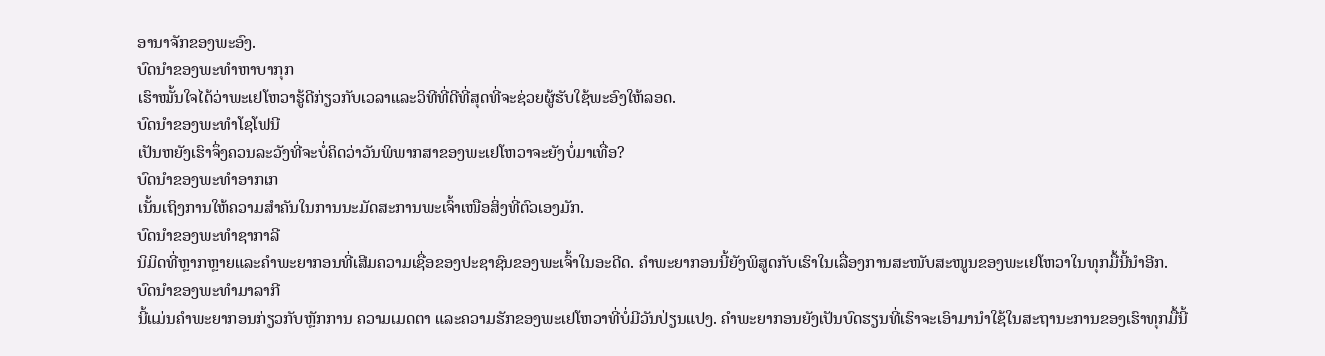ອານາຈັກຂອງພະອົງ.
ບົດນຳຂອງພະທຳຫາບາກຸກ
ເຮົາໝັ້ນໃຈໄດ້ວ່າພະເຢໂຫວາຮູ້ດີກ່ຽວກັບເວລາແລະວິທີທີ່ດີທີ່ສຸດທີ່ຈະຊ່ວຍຜູ້ຮັບໃຊ້ພະອົງໃຫ້ລອດ.
ບົດນຳຂອງພະທຳໂຊໂຟນີ
ເປັນຫຍັງເຮົາຈຶ່ງຄວນລະວັງທີ່ຈະບໍ່ຄິດວ່າວັນພິພາກສາຂອງພະເຢໂຫວາຈະຍັງບໍ່ມາເທື່ອ?
ບົດນຳຂອງພະທຳອາກເກ
ເນັ້ນເຖິງການໃຫ້ຄວາມສຳຄັນໃນການນະມັດສະການພະເຈົ້າເໜືອສິ່ງທີ່ຕົວເອງມັກ.
ບົດນຳຂອງພະທຳຊາກາລີ
ນິມິດທີ່ຫຼາກຫຼາຍແລະຄຳພະຍາກອນທີ່ເສີມຄວາມເຊື່ອຂອງປະຊາຊົນຂອງພະເຈົ້າໃນອະດີດ. ຄຳພະຍາກອນນີ້ຍັງພິສູດກັບເຮົາໃນເລື່ອງການສະໜັບສະໜູນຂອງພະເຢໂຫວາໃນທຸກມື້ນີ້ນຳອີກ.
ບົດນຳຂອງພະທຳມາລາກີ
ນີ້ແມ່ນຄຳພະຍາກອນກ່ຽວກັບຫຼັກການ ຄວາມເມດຕາ ແລະຄວາມຮັກຂອງພະເຢໂຫວາທີ່ບໍ່ມີວັນປ່ຽນແປງ. ຄຳພະຍາກອນຍັງເປັນບົດຮຽນທີ່ເຮົາຈະເອົາມານຳໃຊ້ໃນສະຖານະການຂອງເຮົາທຸກມື້ນີ້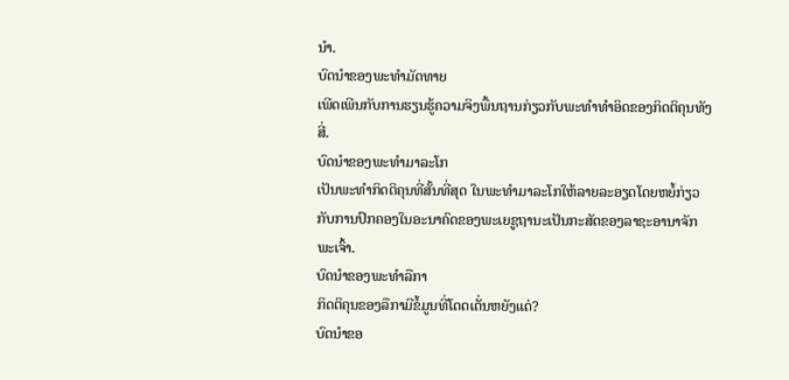ນຳ.
ບົດນຳຂອງພະທຳມັດທາຍ
ເພີດເພີນກັບການຮຽນຮູ້ຄວາມຈິງພື້ນຖານກ່ຽວກັບພະທຳທຳອິດຂອງກິດຕິຄຸນທັງສີ່.
ບົດນຳຂອງພະທຳມາລະໂກ
ເປັນພະທຳກິດຕິຄຸນທີ່ສັ້ນທີ່ສຸດ ໃນພະທຳມາລະໂກໃຫ້ລາຍລະອຽດໂດຍຫຍໍ້ກ່ຽວກັບການປົກຄອງໃນອະນາຄົດຂອງພະເຍຊູຖານະເປັນກະສັດຂອງລາຊະອານາຈັກພະເຈົ້າ.
ບົດນຳຂອງພະທຳລືກາ
ກິດຕິຄຸນຂອງລືກາມີຂໍ້ມູນທີ່ໂດດເດັ່ນຫຍັງແດ່?
ບົດນຳຂອ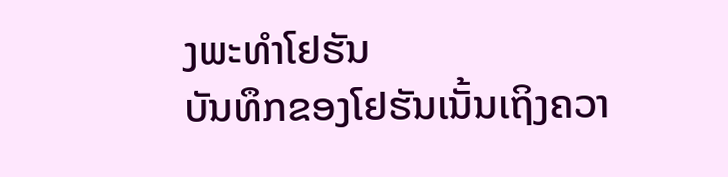ງພະທຳໂຢຮັນ
ບັນທຶກຂອງໂຢຮັນເນັ້ນເຖິງຄວາ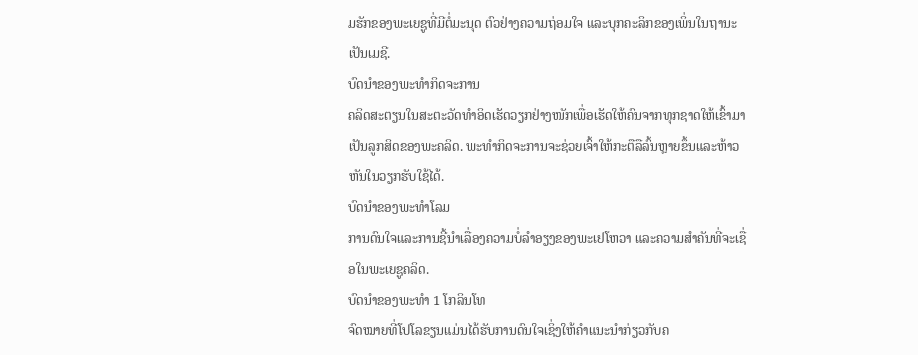ມຮັກຂອງພະເຍຊູທີ່ມີຕໍ່ມະນຸດ ຕົວຢ່າງຄວາມຖ່ອມໃຈ ແລະບຸກຄະລິກຂອງເພິ່ນໃນຖານະເປັນເມຊີ.
ບົດນຳຂອງພະທຳກິດຈະການ
ຄລິດສະຕຽນໃນສະຕະວັດທຳອິດເຮັດວຽກຢ່າງໜັກເພື່ອເຮັດໃຫ້ຄົນຈາກທຸກຊາດໃຫ້ເຂົ້າມາເປັນລູກສິດຂອງພະຄລິດ. ພະທຳກິດຈະການຈະຊ່ວຍເຈົ້າໃຫ້ກະຕືລືລົ້ນຫຼາຍຂຶ້ນແລະຫ້າວຫັນໃນວຽກຮັບໃຊ້ໄດ້.
ບົດນຳຂອງພະທຳໂລມ
ການດົນໃຈແລະການຊີ້ນຳເລື່ອງຄວາມບໍ່ລຳອຽງຂອງພະເຢໂຫວາ ແລະຄວາມສຳຄັນທີ່ຈະເຊື່ອໃນພະເຍຊູຄລິດ.
ບົດນຳຂອງພະທຳ 1 ໂກລິນໂທ
ຈົດໝາຍທີ່ໂປໂລຂຽນແມ່ນໄດ້ຮັບການດົນໃຈເຊິ່ງໃຫ້ຄຳແນະນຳກ່ຽວກັບຄ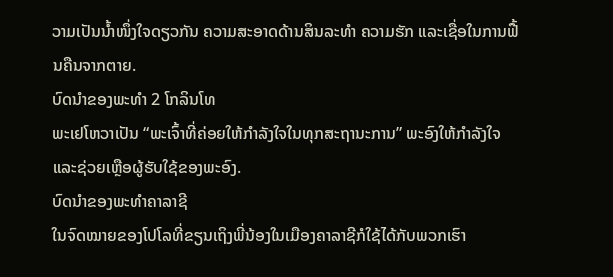ວາມເປັນນ້ຳໜຶ່ງໃຈດຽວກັນ ຄວາມສະອາດດ້ານສິນລະທຳ ຄວາມຮັກ ແລະເຊື່ອໃນການຟື້ນຄືນຈາກຕາຍ.
ບົດນຳຂອງພະທຳ 2 ໂກລິນໂທ
ພະເຢໂຫວາເປັນ “ພະເຈົ້າທີ່ຄ່ອຍໃຫ້ກຳລັງໃຈໃນທຸກສະຖານະການ” ພະອົງໃຫ້ກຳລັງໃຈແລະຊ່ວຍເຫຼືອຜູ້ຮັບໃຊ້ຂອງພະອົງ.
ບົດນຳຂອງພະທຳຄາລາຊີ
ໃນຈົດໝາຍຂອງໂປໂລທີ່ຂຽນເຖິງພີ່ນ້ອງໃນເມືອງຄາລາຊີກໍໃຊ້ໄດ້ກັບພວກເຮົາ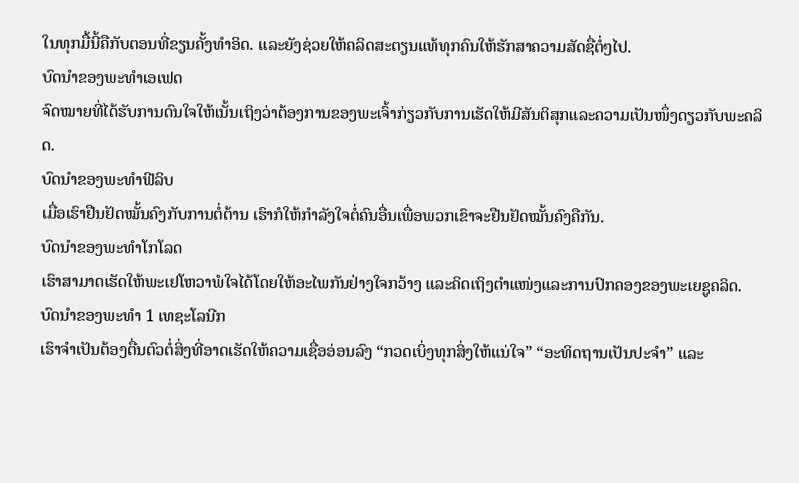ໃນທຸກມື້ນີ້ຄືກັບຕອນທີ່ຂຽນຄັ້ງທຳອິດ. ແລະຍັງຊ່ວຍໃຫ້ຄລິດສະຕຽນແທ້ທຸກຄົນໃຫ້ຮັກສາຄວາມສັດຊື່ຕໍ່ໆໄປ.
ບົດນຳຂອງພະທຳເອເຟດ
ຈົດໝາຍທີ່ໄດ້ຮັບການດົນໃຈໃຫ້ເນັ້ນເຖິງວ່າຕ້ອງການຂອງພະເຈົ້າກ່ຽວກັບການເຮັດໃຫ້ມີສັນຕິສຸກແລະຄວາມເປັນໜຶ່ງດຽວກັບພະຄລິດ.
ບົດນຳຂອງພະທຳຟີລິບ
ເມື່ອເຮົາຢືນຢັດໝັ້ນຄົງກັບການຕໍ່ຕ້ານ ເຮົາກໍໃຫ້ກຳລັງໃຈຕໍ່ຄົນອື່ນເພື່ອພວກເຂົາຈະຢືນຢັດໝັ້ນຄົງຄືກັນ.
ບົດນຳຂອງພະທຳໂກໂລດ
ເຮົາສາມາດເຮັດໃຫ້ພະເຢໂຫວາພໍໃຈໄດ້ໂດຍໃຫ້ອະໄພກັນຢ່າງໃຈກວ້າງ ແລະຄິດເຖິງຕຳແໜ່ງແລະການປົກຄອງຂອງພະເຍຊູຄລິດ.
ບົດນຳຂອງພະທຳ 1 ເທຊະໂລນີກ
ເຮົາຈຳເປັນຕ້ອງຕື່ນຕົວຕໍ່ສິ່ງທີ່ອາດເຮັດໃຫ້ຄວາມເຊື່ອອ່ອນລົງ “ກວດເບິ່ງທຸກສິ່ງໃຫ້ແນ່ໃຈ” “ອະທິດຖານເປັນປະຈຳ” ແລະ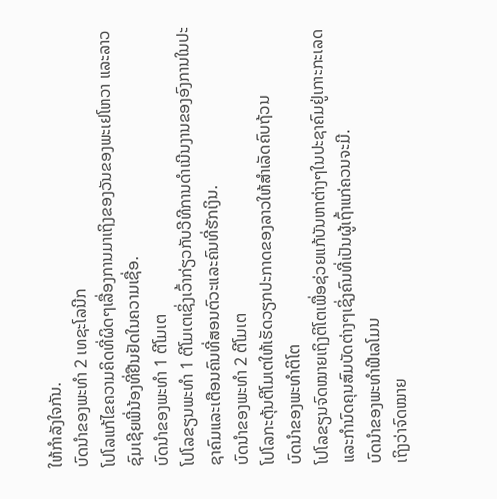ໃຫ້ກຳລັງໃຈກັນ.
ບົດນຳຂອງພະທຳ 2 ເທຊະໂລນີກ
ໂປໂລແກ້ໄຂຄວາມຄິດທີ່ຜິດໆເລື່ອງການມາເຖິງຂອງວັນຂອງພະເຢໂຫວາ ແລະລາວຊົມເຊີຍພີ່ນ້ອງທີ່ຢືນຢັດໃນຄວາມເຊື່ອ.
ບົດນຳຂອງພະທຳ 1 ຕີໂມເຕ
ໂປໂລຂຽນພະທຳ 1 ຕີໂມເຕເຊິ່ງເວົ້າກ່ຽວກັບວີທີການດຳເນີນງານຂອງອົງການໃນປະຊາຄົມແລະເຕືອນຄົນທີ່ສອນຕົວະແລະຄົນທີ່ຮັກເງິນ.
ບົດນຳຂອງພະທຳ 2 ຕີໂມເຕ
ໂປໂລກະຕຸ້ນຕີໂມເຕໃຫ້ເຮັດວຽກປະກາດຂອງລາວໃຫ້ສຳເລັດຄົບຖ້ວນ
ບົດນຳຂອງພະທຳຕິໂຕ
ໂປໂລຂຽນຈົດໝາຍເຖິງຕິໂຕເພື່ອຊ່ວຍແກ້ບັນຫາຕ່າງໆໃນປະຊາຄົມຢູ່ເກາະກະເລດ ແລະກຳນົດຄຸນສົມບັດຕ່າງໆເຊິ່ງຄົນທີ່ເປັນຜູ້ເຖົ້າແກ່ຄວນຈະມີ.
ບົດນຳຂອງພະທຳຟີເລໂມນ
ເຖິງວ່າຈົດໝາຍ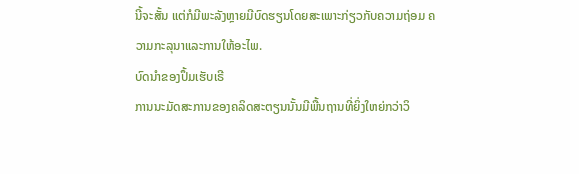ນີ້ຈະສັ້ນ ແຕ່ກໍມີພະລັງຫຼາຍມີບົດຮຽນໂດຍສະເພາະກ່ຽວກັບຄວາມຖ່ອມ ຄວາມກະລຸນາແລະການໃຫ້ອະໄພ.
ບົດນຳຂອງປຶ້ມເຮັບເຣີ
ການນະມັດສະການຂອງຄລິດສະຕຽນນັ້ນມີພື້ນຖານທີ່ຍິ່ງໃຫຍ່ກວ່າວິ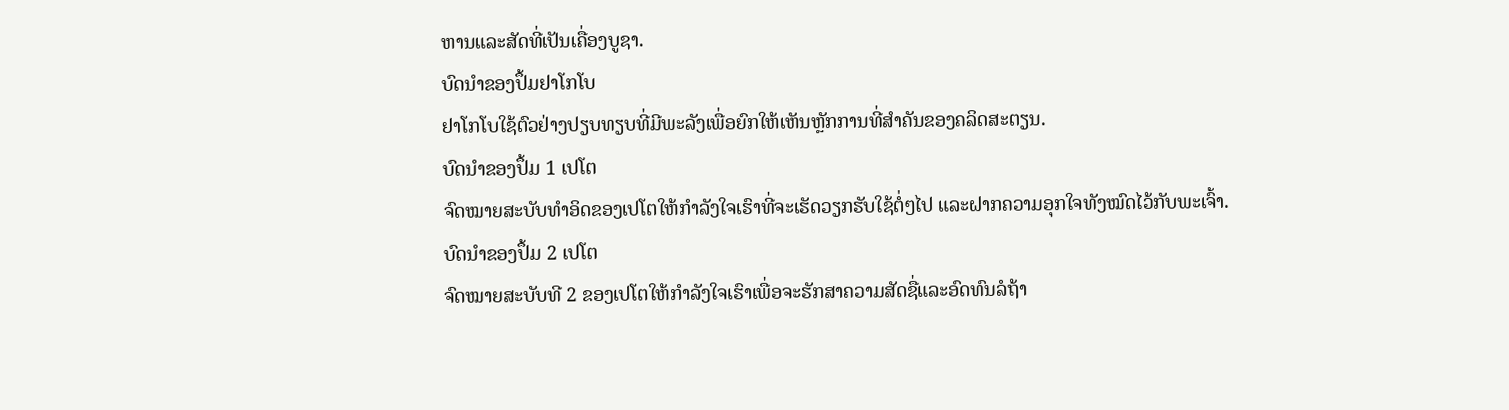ຫານແລະສັດທີ່ເປັນເຄື່ອງບູຊາ.
ບົດນຳຂອງປຶ້ມຢາໂກໂບ
ຢາໂກໂບໃຊ້ຕົວຢ່າງປຽບທຽບທີ່ມີພະລັງເພື່ອຍົກໃຫ້ເຫັນຫຼັກການທີ່ສຳຄັນຂອງຄລິດສະຕຽນ.
ບົດນຳຂອງປຶ້ມ 1 ເປໂຕ
ຈົດໝາຍສະບັບທຳອິດຂອງເປໂຕໃຫ້ກຳລັງໃຈເຮົາທີ່ຈະເຮັດວຽກຮັບໃຊ້ຕໍ່ໆໄປ ແລະຝາກຄວາມອຸກໃຈທັງໝົດໄວ້ກັບພະເຈົ້າ.
ບົດນຳຂອງປຶ້ມ 2 ເປໂຕ
ຈົດໝາຍສະບັບທີ 2 ຂອງເປໂຕໃຫ້ກຳລັງໃຈເຮົາເພື່ອຈະຮັກສາຄວາມສັດຊື່ແລະອົດທົນລໍຖ້າ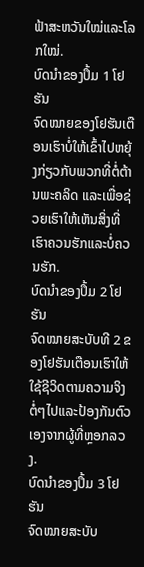ຟ້າສະຫວັນໃໝ່ແລະໂລກໃໝ່.
ບົດນຳຂອງປຶ້ມ 1 ໂຢຮັນ
ຈົດໝາຍຂອງໂຢຮັນເຕືອນເຮົາບໍ່ໃຫ້ເຂົ້າໄປຫຍຸ້ງກ່ຽວກັບພວກທີ່ຕໍ່ຕ້ານພະຄລິດ ແລະເພື່ອຊ່ວຍເຮົາໃຫ້ເຫັນສິ່ງທີ່ເຮົາຄວນຮັກແລະບໍ່ຄວນຮັກ.
ບົດນຳຂອງປຶ້ມ 2 ໂຢຮັນ
ຈົດໝາຍສະບັບທີ 2 ຂອງໂຢຮັນເຕືອນເຮົາໃຫ້ໃຊ້ຊີວິດຕາມຄວາມຈິງຕໍ່ໆໄປແລະປ້ອງກັນຕົວເອງຈາກຜູ້ທີ່ຫຼອກລວງ.
ບົດນຳຂອງປຶ້ມ 3 ໂຢຮັນ
ຈົດໝາຍສະບັບ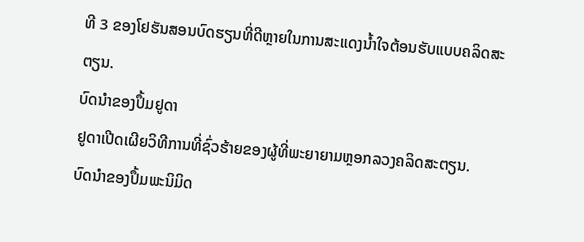ທີ 3 ຂອງໂຢຮັນສອນບົດຮຽນທີ່ດີຫຼາຍໃນການສະແດງນ້ຳໃຈຕ້ອນຮັບແບບຄລິດສະຕຽນ.
ບົດນຳຂອງປຶ້ມຢູດາ
ຢູດາເປີດເຜີຍວິທີການທີ່ຊົ່ວຮ້າຍຂອງຜູ້ທີ່ພະຍາຍາມຫຼອກລວງຄລິດສະຕຽນ.
ບົດນຳຂອງປຶ້ມພະນິມິດ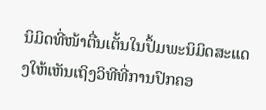ນິມິດທີ່ໜ້າຕື່ນເຕັ້ນໃນປຶ້ມພະນິມິດສະແດງໃຫ້ເຫັນເຖິງວິທີທີ່ການປົກຄອ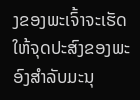ງຂອງພະເຈົ້າຈະເຮັດໃຫ້ຈຸດປະສົງຂອງພະອົງສຳລັບມະນຸ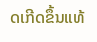ດເກີດຂຶ້ນແທ້